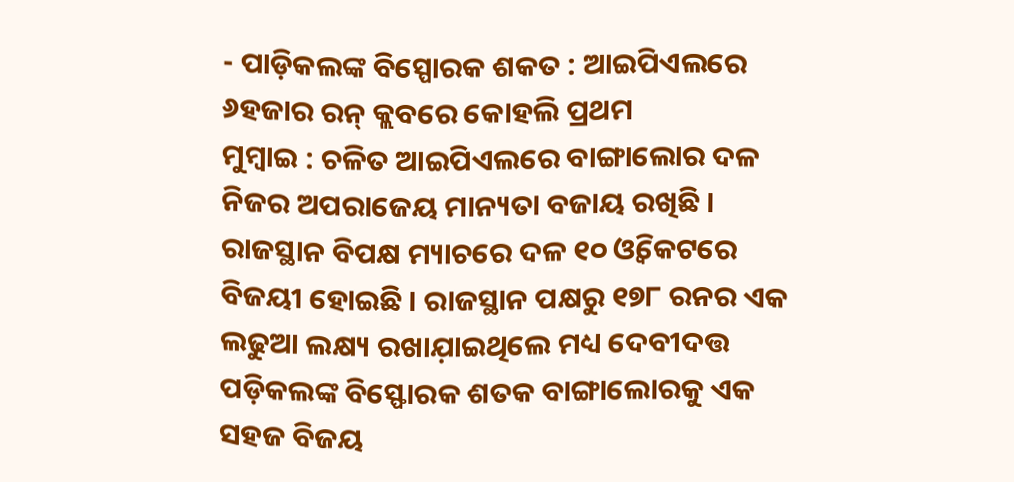- ପାଡ଼ିକଲଙ୍କ ବିସ୍ପୋରକ ଶକତ : ଆଇପିଏଲରେ ୬ହଜାର ରନ୍ କ୍ଲବରେ କୋହଲି ପ୍ରଥମ
ମୁମ୍ବାଇ : ଚଳିତ ଆଇପିଏଲରେ ବାଙ୍ଗାଲୋର ଦଳ ନିଜର ଅପରାଜେୟ ମାନ୍ୟତା ବଜାୟ ରଖିଛି । ରାଜସ୍ଥାନ ବିପକ୍ଷ ମ୍ୟାଚରେ ଦଳ ୧୦ ଓ୍ବିକେଟରେ ବିଜୟୀ ହୋଇଛି । ରାଜସ୍ଥାନ ପକ୍ଷରୁ ୧୭୮ ରନର ଏକ ଲଢୁଆ ଲକ୍ଷ୍ୟ ରଖାଯ଼ାଇଥିଲେ ମଧ୍ୟ ଦେବୀଦତ୍ତ ପଡ଼ିକଲଙ୍କ ବିସ୍ଫୋରକ ଶତକ ବାଙ୍ଗାଲୋରକୁ ଏକ ସହଜ ବିଜୟ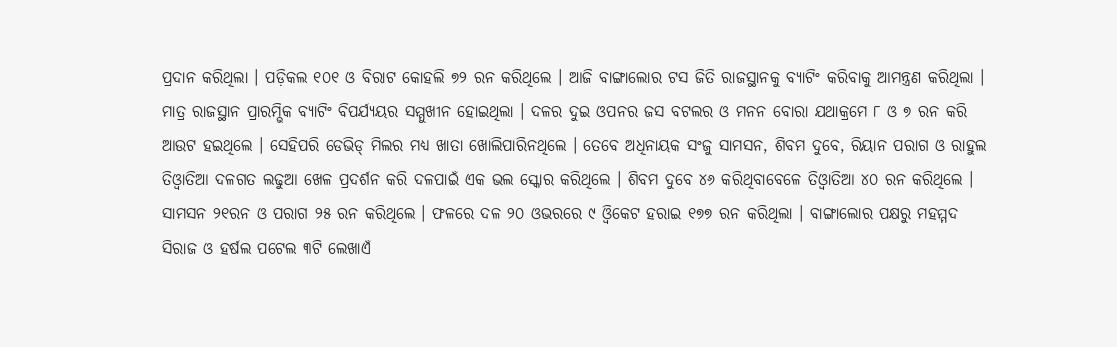ପ୍ରଦାନ କରିଥିଲା । ପଡ଼ିକଲ ୧୦୧ ଓ ବିରାଟ କୋହଲି ୭୨ ରନ କରିଥିଲେ । ଆଜି ବାଙ୍ଗାଲୋର ଟସ ଜିତି ରାଜସ୍ଥାନକୁ ବ୍ୟାଟିଂ କରିବାକୁ ଆମନ୍ତ୍ରଣ କରିଥିଲା । ମାତ୍ର ରାଜସ୍ଥାନ ପ୍ରାରମ୍ଭିକ ବ୍ୟାଟିଂ ବିପର୍ଯ୍ୟୟର ସମ୍ମୁଖୀନ ହୋଇଥିଲା । ଦଳର ଦୁଇ ଓପନର ଜସ ବଟଲର ଓ ମନନ ବୋରା ଯଥାକ୍ରମେ ୮ ଓ ୭ ରନ କରି ଆଉଟ ହଇଥିଲେ । ସେହିପରି ଡେଭିଡ୍ ମିଲର ମଧ୍ୟ ଖାତା ଖୋଲିପାରିନଥିଲେ । ତେବେ ଅଧିନାୟକ ସଂଜୁ ସାମସନ, ଶିବମ ଦୁବେ, ରିୟାନ ପରାଗ ଓ ରାହୁଲ ତିଓ୍ବାତିଆ ଦଳଗତ ଲଢୁଆ ଖେଳ ପ୍ରଦର୍ଶନ କରି ଦଳପାଇଁ ଏକ ଭଲ ସ୍କୋର କରିଥିଲେ । ଶିବମ ଦୁବେ ୪୬ କରିଥିବାବେଳେ ତିଓ୍ବାତିଆ ୪୦ ରନ କରିଥିଲେ । ସାମସନ ୨୧ରନ ଓ ପରାଗ ୨୫ ରନ କରିଥିଲେ । ଫଳରେ ଦଳ ୨୦ ଓଭରରେ ୯ ଓ୍ବିକେଟ ହରାଇ ୧୭୭ ରନ କରିଥିଲା । ବାଙ୍ଗାଲୋର ପକ୍ଷରୁ ମହମ୍ମଦ ସିରାଜ ଓ ହର୍ଷଲ ପଟେଲ ୩ଟି ଲେଖାଏଁ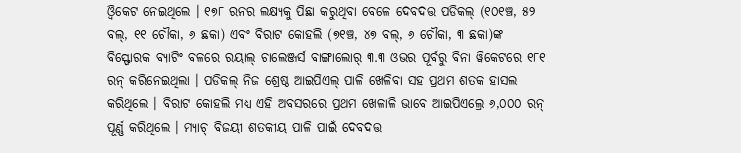ଓ୍ବିକେଟ ନେଇଥିଲେ । ୧୭୮ ରନର ଲକ୍ଷ୍ୟକୁ ପିଛା କରୁଥିବା ବେଳେ ଦେବଦତ୍ତ ପଡିକଲ୍ (୧୦୧ଞ୍ଚ, ୫୨ ବଲ୍, ୧୧ ଚୌକା, ୬ ଛକା) ଏବଂ ବିରାଟ କୋହଲି (୭୧ଞ୍ଚ, ୪୭ ବଲ୍, ୬ ଚୌକା, ୩ ଛକା)ଙ୍କ ବିସ୍ଫୋରକ ବ୍ୟାଟିଂ ବଳରେ ରୟାଲ୍ ଚାଲେଞ୍ଜର୍ସ ବାଙ୍ଗାଲୋର୍ ୩.୩ ଓଭର ପୂର୍ବରୁ ବିନା ୱିକେଟରେ ୧୮୧ ରନ୍ କରିନେଇଥିଲା । ପଡିକଲ୍ ନିଜ ଶ୍ରେଷ୍ଠ ଆଇପିଏଲ୍ ପାଳି ଖେଳିବା ସହ ପ୍ରଥମ ଶତକ ହାସଲ କରିଥିଲେ । ବିରାଟ କୋହଲି ମଧ୍ୟ ଏହି ଅବସରରେ ପ୍ରଥମ ଖେଳାଳି ଭାବେ ଆଇପିଏଲ୍ରେ ୬,୦୦୦ ରନ୍ ପୂର୍ଣ୍ଣ କରିଥିଲେ । ମ୍ୟାଚ୍ ବିଜୟୀ ଶତକୀୟ ପାଳି ପାଇଁ ଦେବଦତ୍ତ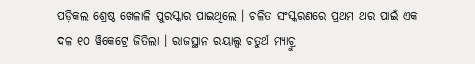ପଡ଼ିକଲ ଶ୍ରେଷ୍ଠ ଖେଳାଳି ପୁରସ୍କାର ପାଇଥିଲେ । ଚଳିତ ସଂସ୍କରଣରେ ପ୍ରଥମ ଥର ପାଇଁ ଏକ ଦଳ ୧୦ ୱିକେଟ୍ରେ ଜିତିଲା । ରାଜସ୍ଥାନ ରୟାଲ୍ସ ଚତୁର୍ଥ ମ୍ୟାଚ୍ରୁ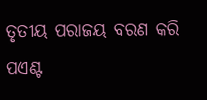ତୃତୀୟ ପରାଜୟ ବରଣ କରି ପଏଣ୍ଟ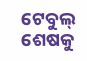ଟେବୁଲ୍ ଶେଷକୁ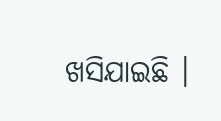ଖସିଯାଇଛି ।